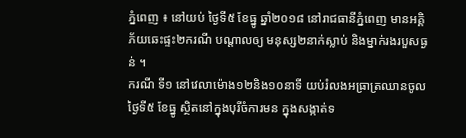ភ្នំពេញ ៖ នៅយប់ ថ្ងៃទី៥ ខែធ្នូ ឆ្នាំ២០១៨ នៅរាជធានីភ្នំពេញ មានអគ្គិភ័យឆេះផ្ទះ២ករណី បណ្ដាលឲ្យ មនុស្ស២នាក់ស្លាប់ និងម្នាក់រងរបួសធ្ងន់ ។
ករណី ទី១ នៅវេលាម៉ោង១២និង១០នាទី យប់រំលងអធ្រាត្រឈានចូលថ្ងៃទី៥ ខែធ្នូ ស្ថិតនៅក្នុងបុរីចំការមន ក្នុងសង្កាត់ទ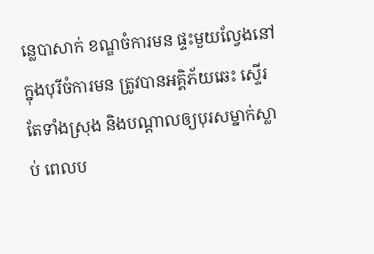ន្លេបាសាក់ ខណ្ឌចំការមន ផ្ទះមួយល្វែងនៅក្នុងបុរីចំការមន ត្រូវបានអគ្គិភ័យឆេះ ស្ទើរតែទាំងស្រុង និងបណ្ដាលឲ្យបុរសម្នាក់ស្លាប់ ពេលប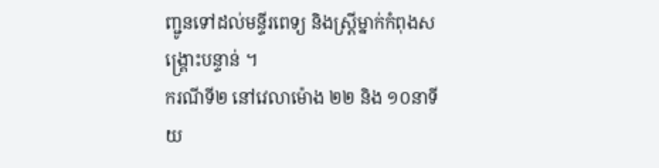ញ្ជូនទៅដល់មន្ទីរពេទ្យ និងស្ត្រីម្នាក់កំពុងសង្គ្រោះបន្ទាន់ ។
ករណីទី២ នៅវេលាម៉ោង ២២ និង ១០នាទី យ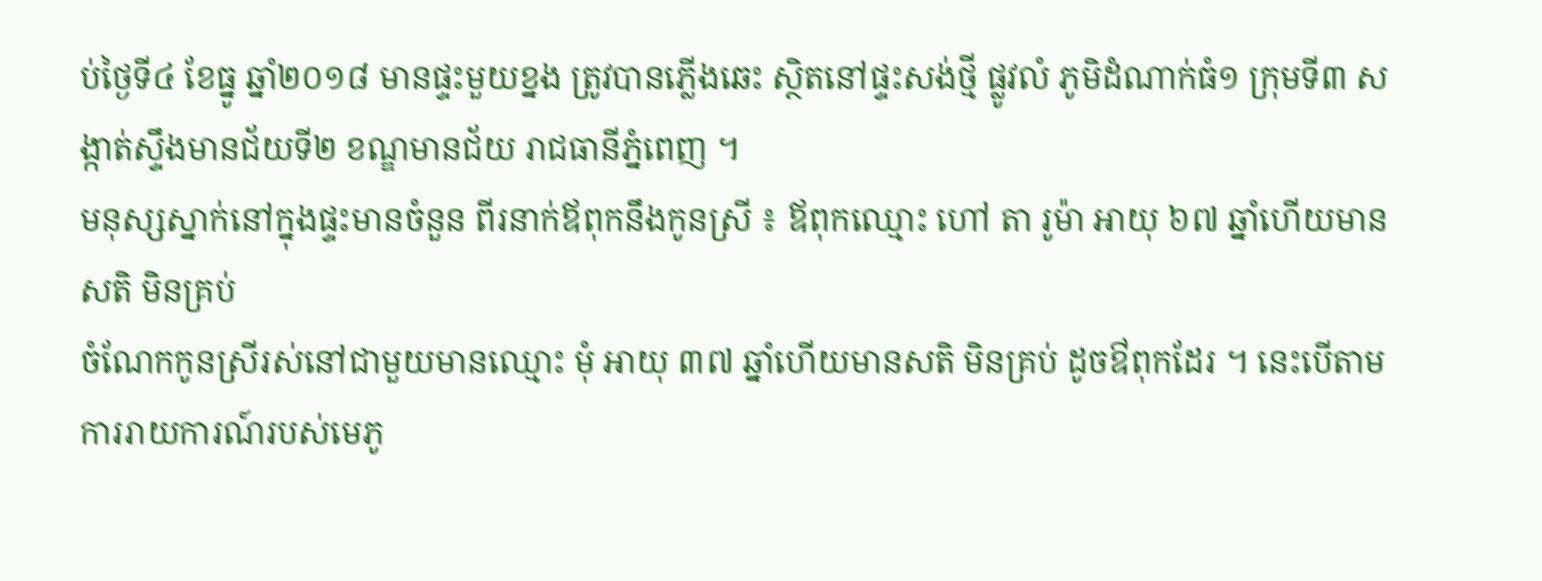ប់ថ្ងៃទី៤ ខែធ្នូ ឆ្នាំ២០១៨ មានផ្ទះមួយខ្នង ត្រូវបានភ្លើងឆេះ ស្ថិតនៅផ្ទះសង់ថ្មី ផ្លូវលំ ភូមិដំណាក់ធំ១ ក្រុមទី៣ សង្កាត់ស្ទឹងមានជ័យទី២ ខណ្ឌមានជ័យ រាជធានីភ្នំពេញ ។
មនុស្សស្នាក់នៅក្នុងផ្ទះមានចំនួន ពីរនាក់ឪពុកនឹងកូនស្រី ៖ ឪពុកឈ្មោះ ហៅ តា រូម៉ា អាយុ ៦៧ ឆ្នាំហើយមានសតិ មិនគ្រប់
ចំណែកកូនស្រីរស់នៅជាមួយមានឈ្មោះ មុំ អាយុ ៣៧ ឆ្នាំហើយមានសតិ មិនគ្រប់ ដូចឳពុកដែរ ។ នេះបើតាមការរាយការណ៍របស់មេភូ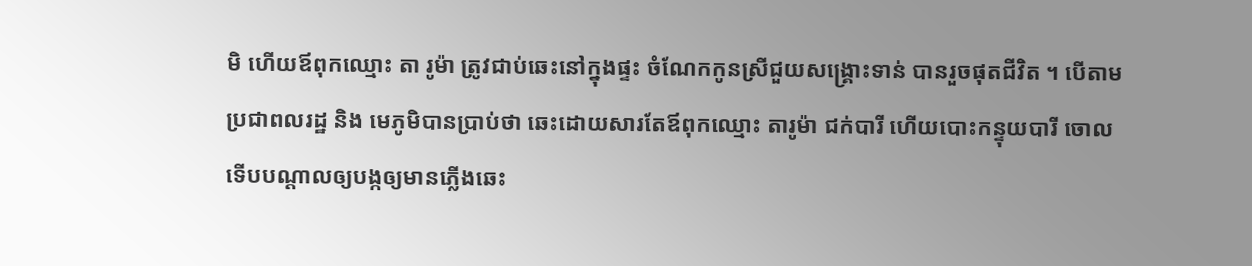មិ ហើយឪពុកឈ្មោះ តា រូម៉ា ត្រូវជាប់ឆេះនៅក្នុងផ្ទះ ចំណែកកូនស្រីជួយសង្គ្រោះទាន់ បានរួចផុតជីវិត ។ បើតាមប្រជាពលរដ្ឋ និង មេភូមិបានប្រាប់ថា ឆេះដោយសារតែឪពុកឈ្មោះ តារូម៉ា ជក់បារី ហើយបោះកន្ទុយបារី ចោលទើបបណ្តាលឲ្យបង្កឲ្យមានភ្លើងឆេះ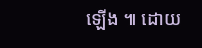ឡើង ៕ ដោយ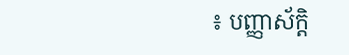៖ បញ្ញាស័ក្តិ